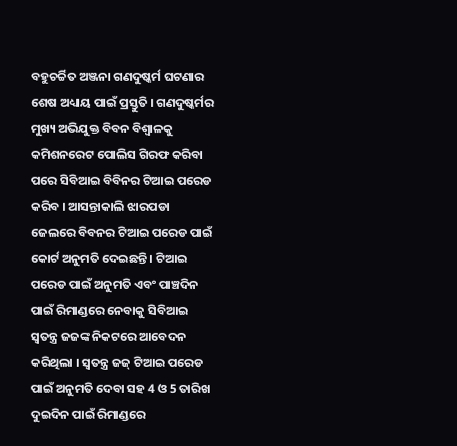ବହୁଚର୍ଚ୍ଚିତ ଅଞ୍ଜନା ଗଣଦୁଷ୍କର୍ମ ଘଟଣାର ଶେଷ ଅଧ୍ୟାୟ ପାଇଁ ପ୍ରସ୍ତୁତି । ଗଣଦୁଷ୍କର୍ମର ମୁଖ୍ୟ ଅଭିଯୁକ୍ତ ବିବନ ବିଶ୍ବାଳକୁ କମିଶନରେଟ ପୋଲିସ ଗିରଫ କରିବା ପରେ ସିବିଆଇ ବିବିନର ଟିଆଇ ପରେଡ କରିବ । ଆସନ୍ତାକାଲି ଝାରପଡା ଜେଲରେ ବିବନର ଟିଆଇ ପରେଡ ପାଇଁ କୋର୍ଟ ଅନୁମତି ଦେଇଛନ୍ତି । ଟିଆଇ ପରେଡ ପାଇଁ ଅନୁମତି ଏବଂ ପାଞ୍ଚଦିନ ପାଇଁ ରିମାଣ୍ଡରେ ନେବାକୁ ସିବିଆଇ ସ୍ବତନ୍ତ୍ର ଜଜଙ୍କ ନିକଟରେ ଆବେଦନ କରିଥିଲା । ସ୍ବତନ୍ତ୍ର ଜଜ୍ ଟିଆଇ ପରେଡ ପାଇଁ ଅନୁମତି ଦେବା ସହ 4 ଓ 5 ତାରିଖ ଦୁଇଦିନ ପାଇଁ ରିମାଣ୍ଡରେ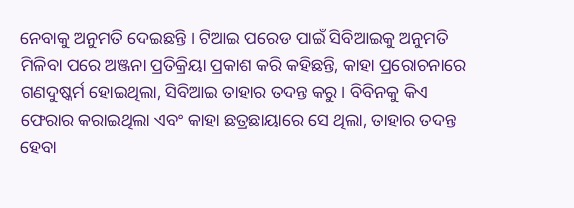ନେବାକୁ ଅନୁମତି ଦେଇଛନ୍ତି । ଟିଆଇ ପରେଡ ପାଇଁ ସିବିଆଇକୁ ଅନୁମତି ମିଳିବା ପରେ ଅଞ୍ଜନା ପ୍ରତିକ୍ରିୟା ପ୍ରକାଶ କରି କହିଛନ୍ତି, କାହା ପ୍ରରୋଚନାରେ ଗଣଦୁଷ୍କର୍ମ ହୋଇଥିଲା, ସିବିଆଇ ତାହାର ତଦନ୍ତ କରୁ । ବିବିନକୁ କିଏ ଫେରାର କରାଇଥିଲା ଏବଂ କାହା ଛତ୍ରଛାୟାରେ ସେ ଥିଲା, ତାହାର ତଦନ୍ତ ହେବା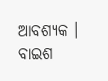ଆବଶ୍ୟକ । ବାଇଶ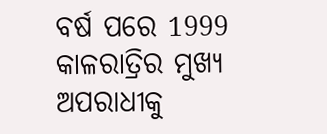ବର୍ଷ ପରେ 1999 କାଳରାତ୍ରିର ମୁଖ୍ୟ ଅପରାଧୀକୁ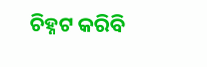ଚିହ୍ନଟ କରିବି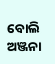ବୋଲି ଅଞ୍ଜନା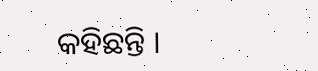କହିଛନ୍ତି ।